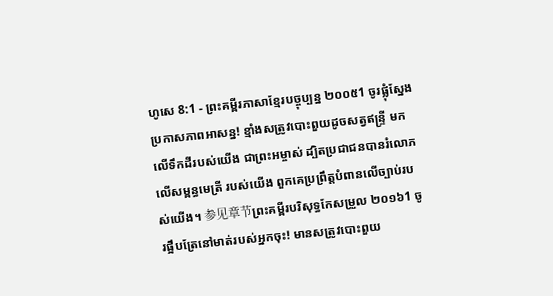ហូសេ 8:1 - ព្រះគម្ពីរភាសាខ្មែរបច្ចុប្បន្ន ២០០៥1 ចូរផ្លុំស្នែងប្រកាសភាពអាសន្ន! ខ្មាំងសត្រូវបោះពួយដូចសត្វឥន្ទ្រី មកលើទឹកដីរបស់យើង ជាព្រះអម្ចាស់ ដ្បិតប្រជាជនបានរំលោភលើសម្ពន្ធមេត្រី របស់យើង ពួកគេប្រព្រឹត្តបំពានលើច្បាប់របស់យើង។ 参见章节ព្រះគម្ពីរបរិសុទ្ធកែសម្រួល ២០១៦1 ចូរផ្អឹបត្រែនៅមាត់របស់អ្នកចុះ! មានសត្រូវបោះពួយ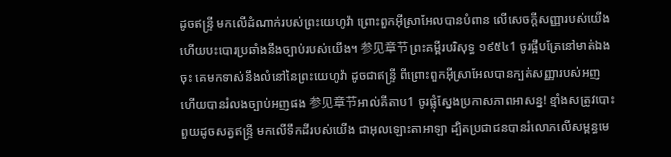ដូចឥន្ទ្រី មកលើដំណាក់របស់ព្រះយេហូវ៉ា ព្រោះពួកអ៊ីស្រាអែលបានបំពាន លើសេចក្ដីសញ្ញារបស់យើង ហើយបះបោរប្រឆាំងនឹងច្បាប់របស់យើង។ 参见章节ព្រះគម្ពីរបរិសុទ្ធ ១៩៥៤1 ចូរផ្អឹបត្រែនៅមាត់ឯងចុះ គេមកទាស់នឹងលំនៅនៃព្រះយេហូវ៉ា ដូចជាឥន្ទ្រី ពីព្រោះពួកអ៊ីស្រាអែលបានក្បត់សញ្ញារបស់អញ ហើយបានរំលងច្បាប់អញផង 参见章节អាល់គីតាប1 ចូរផ្លុំស្នែងប្រកាសភាពអាសន្ន! ខ្មាំងសត្រូវបោះពួយដូចសត្វឥន្ទ្រី មកលើទឹកដីរបស់យើង ជាអុលឡោះតាអាឡា ដ្បិតប្រជាជនបានរំលោភលើសម្ពន្ធមេ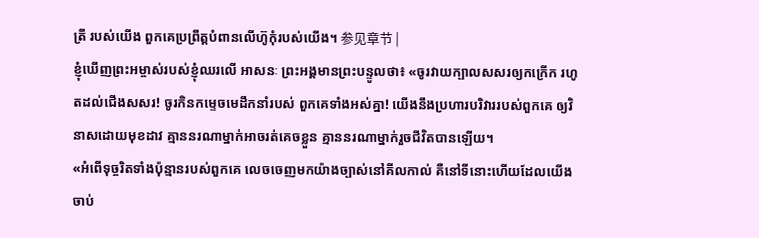ត្រី របស់យើង ពួកគេប្រព្រឹត្តបំពានលើហ៊ូកុំរបស់យើង។ 参见章节 |
ខ្ញុំឃើញព្រះអម្ចាស់របស់ខ្ញុំឈរលើ អាសនៈ ព្រះអង្គមានព្រះបន្ទូលថា៖ «ចូរវាយក្បាលសសរឲ្យកក្រើក រហូតដល់ជើងសសរ! ចូរកិនកម្ទេចមេដឹកនាំរបស់ ពួកគេទាំងអស់គ្នា! យើងនឹងប្រហារបរិវាររបស់ពួកគេ ឲ្យវិនាសដោយមុខដាវ គ្មាននរណាម្នាក់អាចរត់គេចខ្លួន គ្មាននរណាម្នាក់រួចជីវិតបានឡើយ។
«អំពើទុច្ចរិតទាំងប៉ុន្មានរបស់ពួកគេ លេចចេញមកយ៉ាងច្បាស់នៅគីលកាល់ គឺនៅទីនោះហើយដែលយើងចាប់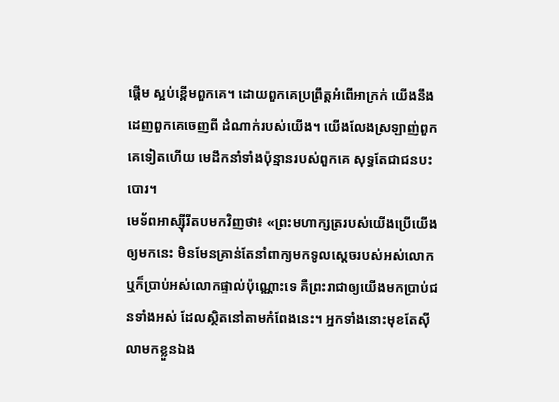ផ្ដើម ស្អប់ខ្ពើមពួកគេ។ ដោយពួកគេប្រព្រឹត្តអំពើអាក្រក់ យើងនឹងដេញពួកគេចេញពី ដំណាក់របស់យើង។ យើងលែងស្រឡាញ់ពួកគេទៀតហើយ មេដឹកនាំទាំងប៉ុន្មានរបស់ពួកគេ សុទ្ធតែជាជនបះបោរ។
មេទ័ពអាស្ស៊ីរីតបមកវិញថា៖ «ព្រះមហាក្សត្ររបស់យើងប្រើយើងឲ្យមកនេះ មិនមែនគ្រាន់តែនាំពាក្យមកទូលស្ដេចរបស់អស់លោក ឬក៏ប្រាប់អស់លោកផ្ទាល់ប៉ុណ្ណោះទេ គឺព្រះរាជាឲ្យយើងមកប្រាប់ជនទាំងអស់ ដែលស្ថិតនៅតាមកំពែងនេះ។ អ្នកទាំងនោះមុខតែស៊ីលាមកខ្លួនឯង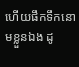ហើយផឹកទឹកនោមខ្លួនឯង ដូ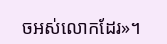ចអស់លោកដែរ»។